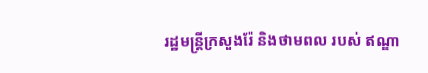រដ្ឋមន្ត្រីក្រសួងរ៉ែ និងថាមពល របស់ ឥណ្ឌា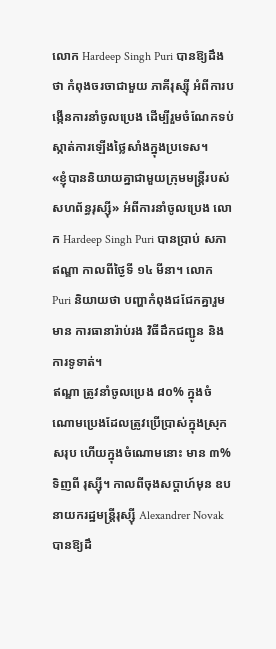លោក Hardeep Singh Puri បានឱ្យដឹងថា កំពុងចរចាជាមួយ ភាគីរុស្ស៊ី អំពីការបង្កើនការនាំចូលប្រេង ដើម្បីរួមចំណែកទប់ស្កាត់ការឡើងថ្លៃសាំងក្នុងប្រទេស។
«ខ្ញុំបាននិយាយគ្នាជាមួយក្រុមមន្ត្រីរបស់ សហព័ន្ធរុស្ស៊ី» អំពីការនាំចូលប្រេង លោក Hardeep Singh Puri បានប្រាប់ សភាឥណ្ឌា កាលពីថ្ងៃទី ១៤ មីនា។ លោក Puri និយាយថា បញ្ហាកំពុងជជែកគ្នារួមមាន ការធានារ៉ាប់រង វិធីដឹកជញ្ជូន និងការទូទាត់។
ឥណ្ឌា ត្រូវនាំចូលប្រេង ៨០% ក្នុងចំណោមប្រេងដែលត្រូវប្រើប្រាស់ក្នុងស្រុកសរុប ហើយក្នុងចំណោមនោះ មាន ៣% ទិញពី រុស្ស៊ី។ កាលពីចុងសប្ដាហ៍មុន ឧបនាយករដ្ឋមន្ត្រីរុស្ស៊ី Alexandrer Novak បានឱ្យដឹ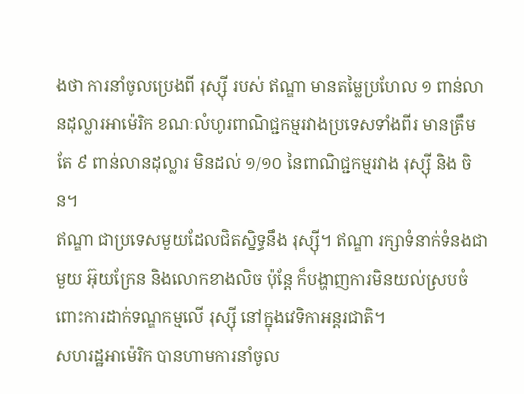ងថា ការនាំចូលប្រេងពី រុស្ស៊ី របស់ ឥណ្ឌា មានតម្លៃប្រហែល ១ ពាន់លានដុល្លារអាម៉េរិក ខណៈលំហូរពាណិជ្ជកម្មរវាងប្រទេសទាំងពីរ មានត្រឹមតែ ៩ ពាន់លានដុល្លារ មិនដល់ ១/១០ នៃពាណិជ្ជកម្មរវាង រុស្ស៊ី និង ចិន។
ឥណ្ឌា ជាប្រទេសមួយដែលជិតស្និទ្ធនឹង រុស្ស៊ី។ ឥណ្ឌា រក្សាទំនាក់ទំនងជាមួយ អ៊ុយក្រែន និងលោកខាងលិច ប៉ុន្តែ ក៏បង្ហាញការមិនយល់ស្របចំពោះការដាក់ទណ្ឌកម្មលើ រុស្ស៊ី នៅក្នុងវេទិកាអន្តរជាតិ។
សហរដ្ឋអាម៉េរិក បានហាមការនាំចូល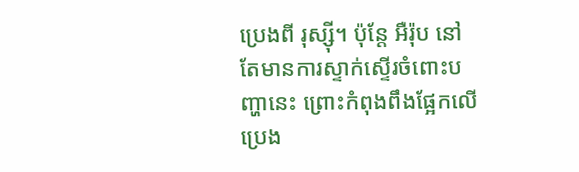ប្រេងពី រុស្ស៊ី។ ប៉ុន្តែ អឺរ៉ុប នៅតែមានការស្ទាក់ស្ទើរចំពោះបញ្ហានេះ ព្រោះកំពុងពឹងផ្អែកលើប្រេង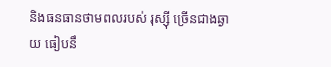និងធនធានថាមពលរបស់ រុស្ស៊ី ច្រើនជាងឆ្ងាយ ធៀបនឹ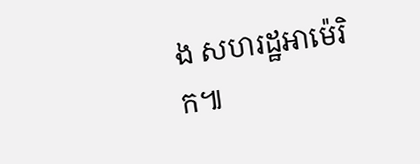ង សហរដ្ឋអាម៉េរិក៕